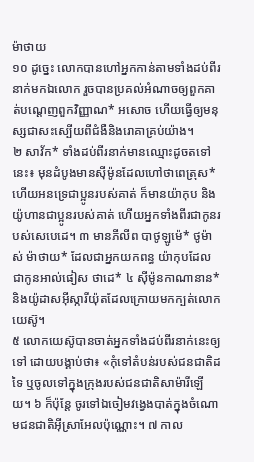ម៉ាថាយ
១០ ដូច្នេះ លោកបានហៅអ្នកកាន់តាមទាំងដប់ពីរនាក់មកឯលោក រួចបានប្រគល់អំណាចឲ្យពួកគាត់បណ្ដេញពួកវិញ្ញាណ* អសោច ហើយធ្វើឲ្យមនុស្សជាសះស្បើយពីជំងឺនិងរោគាគ្រប់យ៉ាង។
២ សាវ័ក* ទាំងដប់ពីរនាក់មានឈ្មោះដូចតទៅនេះ៖ មុនដំបូងមានស៊ីម៉ូនដែលហៅថាពេត្រុស* ហើយអនទ្រេជាប្អូនរបស់គាត់ ក៏មានយ៉ាកុប និងយ៉ូហានជាប្អូនរបស់គាត់ ហើយអ្នកទាំងពីរជាកូនរបស់សេបេដេ។ ៣ មានភីលីព បាថូឡូម៉េ* ថូម៉ាស់ ម៉ាថាយ* ដែលជាអ្នកយកពន្ធ យ៉ាកុបដែលជាកូនអាល់ផៀស ថាដេ* ៤ ស៊ីម៉ូនកាណានាន* និងយ៉ូដាសអ៊ីស្ការីយ៉ុតដែលក្រោយមកក្បត់លោកយេស៊ូ។
៥ លោកយេស៊ូបានចាត់អ្នកទាំងដប់ពីរនាក់នេះឲ្យទៅ ដោយបង្គាប់ថា៖ «កុំទៅតំបន់របស់ជនជាតិដទៃ ឬចូលទៅក្នុងក្រុងរបស់ជនជាតិសាម៉ារីឡើយ។ ៦ ក៏ប៉ុន្តែ ចូរទៅឯចៀមវង្វេងបាត់ក្នុងចំណោមជនជាតិអ៊ីស្រាអែលប៉ុណ្ណោះ។ ៧ កាល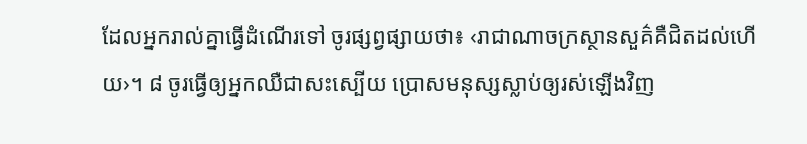ដែលអ្នករាល់គ្នាធ្វើដំណើរទៅ ចូរផ្សព្វផ្សាយថា៖ ‹រាជាណាចក្រស្ថានសួគ៌គឺជិតដល់ហើយ›។ ៨ ចូរធ្វើឲ្យអ្នកឈឺជាសះស្បើយ ប្រោសមនុស្សស្លាប់ឲ្យរស់ឡើងវិញ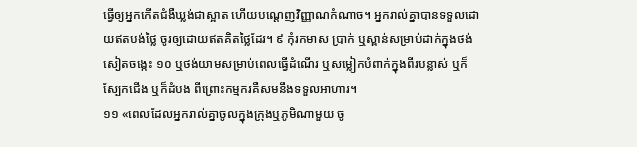ធ្វើឲ្យអ្នកកើតជំងឺឃ្លង់ជាស្អាត ហើយបណ្ដេញវិញ្ញាណកំណាច។ អ្នករាល់គ្នាបានទទួលដោយឥតបង់ថ្លៃ ចូរឲ្យដោយឥតគិតថ្លៃដែរ។ ៩ កុំរកមាស ប្រាក់ ឬស្ពាន់សម្រាប់ដាក់ក្នុងថង់សៀតចង្កេះ ១០ ឬថង់យាមសម្រាប់ពេលធ្វើដំណើរ ឬសម្លៀកបំពាក់ក្នុងពីរបន្លាស់ ឬក៏ស្បែកជើង ឬក៏ដំបង ពីព្រោះកម្មករគឺសមនឹងទទួលអាហារ។
១១ «ពេលដែលអ្នករាល់គ្នាចូលក្នុងក្រុងឬភូមិណាមួយ ចូ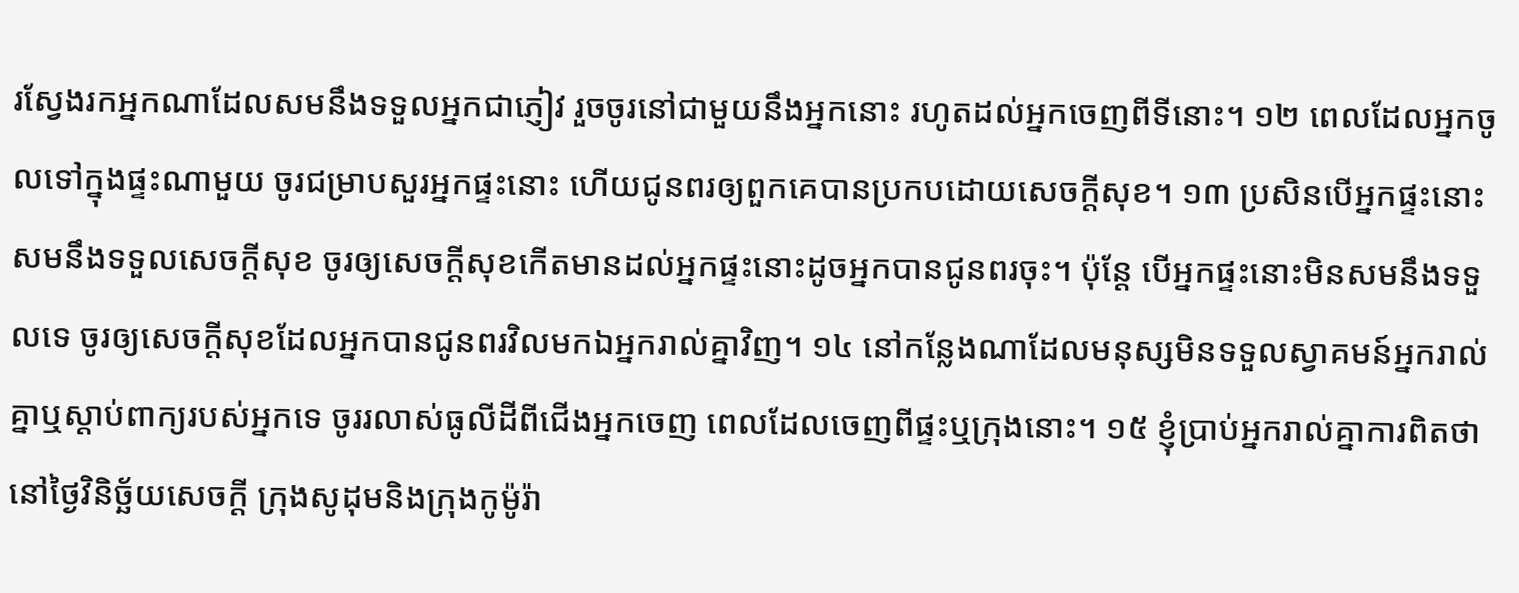រស្វែងរកអ្នកណាដែលសមនឹងទទួលអ្នកជាភ្ញៀវ រួចចូរនៅជាមួយនឹងអ្នកនោះ រហូតដល់អ្នកចេញពីទីនោះ។ ១២ ពេលដែលអ្នកចូលទៅក្នុងផ្ទះណាមួយ ចូរជម្រាបសួរអ្នកផ្ទះនោះ ហើយជូនពរឲ្យពួកគេបានប្រកបដោយសេចក្ដីសុខ។ ១៣ ប្រសិនបើអ្នកផ្ទះនោះសមនឹងទទួលសេចក្ដីសុខ ចូរឲ្យសេចក្ដីសុខកើតមានដល់អ្នកផ្ទះនោះដូចអ្នកបានជូនពរចុះ។ ប៉ុន្តែ បើអ្នកផ្ទះនោះមិនសមនឹងទទួលទេ ចូរឲ្យសេចក្ដីសុខដែលអ្នកបានជូនពរវិលមកឯអ្នករាល់គ្នាវិញ។ ១៤ នៅកន្លែងណាដែលមនុស្សមិនទទួលស្វាគមន៍អ្នករាល់គ្នាឬស្ដាប់ពាក្យរបស់អ្នកទេ ចូររលាស់ធូលីដីពីជើងអ្នកចេញ ពេលដែលចេញពីផ្ទះឬក្រុងនោះ។ ១៥ ខ្ញុំប្រាប់អ្នករាល់គ្នាការពិតថា នៅថ្ងៃវិនិច្ឆ័យសេចក្ដី ក្រុងសូដុមនិងក្រុងកូម៉ូរ៉ា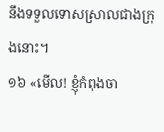នឹងទទួលទោសស្រាលជាងក្រុងនោះ។
១៦ «មើល! ខ្ញុំកំពុងចា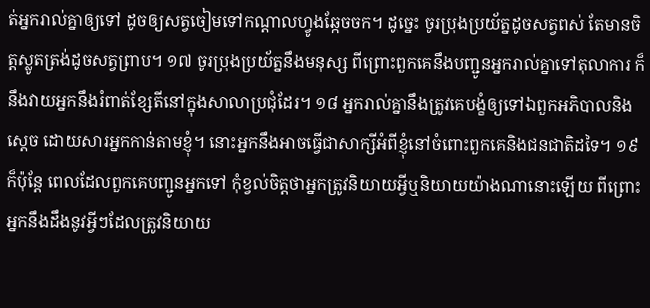ត់អ្នករាល់គ្នាឲ្យទៅ ដូចឲ្យសត្វចៀមទៅកណ្ដាលហ្វូងឆ្កែចចក។ ដូច្នេះ ចូរប្រុងប្រយ័ត្នដូចសត្វពស់ តែមានចិត្តស្លូតត្រង់ដូចសត្វព្រាប។ ១៧ ចូរប្រុងប្រយ័ត្ននឹងមនុស្ស ពីព្រោះពួកគេនឹងបញ្ជូនអ្នករាល់គ្នាទៅតុលាការ ក៏នឹងវាយអ្នកនឹងរំពាត់ខ្សែតីនៅក្នុងសាលាប្រជុំដែរ។ ១៨ អ្នករាល់គ្នានឹងត្រូវគេបង្ខំឲ្យទៅឯពួកអភិបាលនិងស្តេច ដោយសារអ្នកកាន់តាមខ្ញុំ។ នោះអ្នកនឹងអាចធ្វើជាសាក្សីអំពីខ្ញុំនៅចំពោះពួកគេនិងជនជាតិដទៃ។ ១៩ ក៏ប៉ុន្តែ ពេលដែលពួកគេបញ្ជូនអ្នកទៅ កុំខ្វល់ចិត្តថាអ្នកត្រូវនិយាយអ្វីឬនិយាយយ៉ាងណានោះឡើយ ពីព្រោះអ្នកនឹងដឹងនូវអ្វីៗដែលត្រូវនិយាយ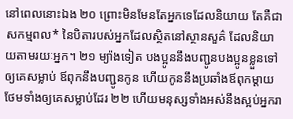នៅពេលនោះឯង ២០ ព្រោះមិនមែនតែអ្នកទេដែលនិយាយ តែគឺជាសកម្មពល* នៃបិតារបស់អ្នកដែលស្ថិតនៅស្ថានសួគ៌ ដែលនិយាយតាមរយៈអ្នក។ ២១ ម្យ៉ាងទៀត បងប្អូននឹងបញ្ជូនបងប្អូនខ្លួនទៅឲ្យគេសម្លាប់ ឪពុកនឹងបញ្ជូនកូន ហើយកូននឹងប្រឆាំងឪពុកម្ដាយថែមទាំងឲ្យគេសម្លាប់ដែរ ២២ ហើយមនុស្សទាំងអស់នឹងស្អប់អ្នករា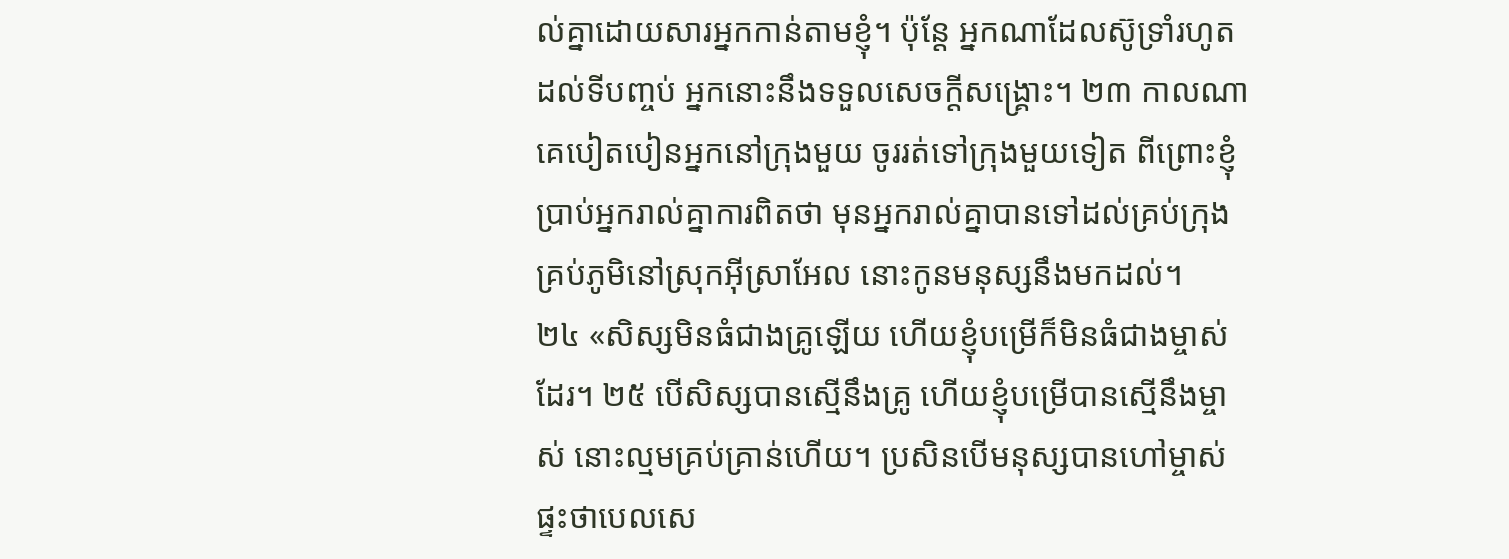ល់គ្នាដោយសារអ្នកកាន់តាមខ្ញុំ។ ប៉ុន្តែ អ្នកណាដែលស៊ូទ្រាំរហូតដល់ទីបញ្ចប់ អ្នកនោះនឹងទទួលសេចក្ដីសង្គ្រោះ។ ២៣ កាលណាគេបៀតបៀនអ្នកនៅក្រុងមួយ ចូររត់ទៅក្រុងមួយទៀត ពីព្រោះខ្ញុំប្រាប់អ្នករាល់គ្នាការពិតថា មុនអ្នករាល់គ្នាបានទៅដល់គ្រប់ក្រុងគ្រប់ភូមិនៅស្រុកអ៊ីស្រាអែល នោះកូនមនុស្សនឹងមកដល់។
២៤ «សិស្សមិនធំជាងគ្រូឡើយ ហើយខ្ញុំបម្រើក៏មិនធំជាងម្ចាស់ដែរ។ ២៥ បើសិស្សបានស្មើនឹងគ្រូ ហើយខ្ញុំបម្រើបានស្មើនឹងម្ចាស់ នោះល្មមគ្រប់គ្រាន់ហើយ។ ប្រសិនបើមនុស្សបានហៅម្ចាស់ផ្ទះថាបេលសេ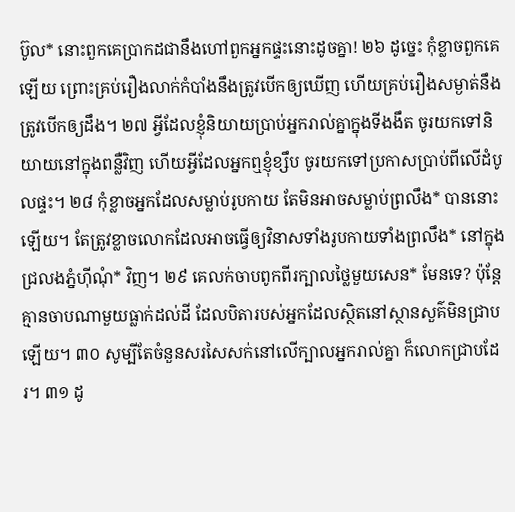ប៊ូល* នោះពួកគេប្រាកដជានឹងហៅពួកអ្នកផ្ទះនោះដូចគ្នា! ២៦ ដូច្នេះ កុំខ្លាចពួកគេឡើយ ព្រោះគ្រប់រឿងលាក់កំបាំងនឹងត្រូវបើកឲ្យឃើញ ហើយគ្រប់រឿងសម្ងាត់នឹងត្រូវបើកឲ្យដឹង។ ២៧ អ្វីដែលខ្ញុំនិយាយប្រាប់អ្នករាល់គ្នាក្នុងទីងងឹត ចូរយកទៅនិយាយនៅក្នុងពន្លឺវិញ ហើយអ្វីដែលអ្នកឮខ្ញុំខ្សឹប ចូរយកទៅប្រកាសប្រាប់ពីលើដំបូលផ្ទះ។ ២៨ កុំខ្លាចអ្នកដែលសម្លាប់រូបកាយ តែមិនអាចសម្លាប់ព្រលឹង* បាននោះឡើយ។ តែត្រូវខ្លាចលោកដែលអាចធ្វើឲ្យវិនាសទាំងរូបកាយទាំងព្រលឹង* នៅក្នុងជ្រលងភ្នំហ៊ីណុំ* វិញ។ ២៩ គេលក់ចាបពូកពីរក្បាលថ្លៃមួយសេន* មែនទេ? ប៉ុន្តែ គ្មានចាបណាមួយធ្លាក់ដល់ដី ដែលបិតារបស់អ្នកដែលស្ថិតនៅស្ថានសួគ៌មិនជ្រាបឡើយ។ ៣០ សូម្បីតែចំនួនសរសៃសក់នៅលើក្បាលអ្នករាល់គ្នា ក៏លោកជ្រាបដែរ។ ៣១ ដូ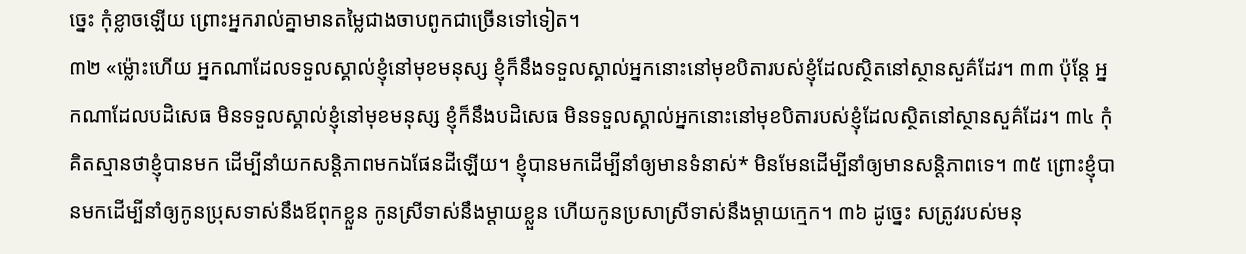ច្នេះ កុំខ្លាចឡើយ ព្រោះអ្នករាល់គ្នាមានតម្លៃជាងចាបពូកជាច្រើនទៅទៀត។
៣២ «ម្ល៉ោះហើយ អ្នកណាដែលទទួលស្គាល់ខ្ញុំនៅមុខមនុស្ស ខ្ញុំក៏នឹងទទួលស្គាល់អ្នកនោះនៅមុខបិតារបស់ខ្ញុំដែលស្ថិតនៅស្ថានសួគ៌ដែរ។ ៣៣ ប៉ុន្តែ អ្នកណាដែលបដិសេធ មិនទទួលស្គាល់ខ្ញុំនៅមុខមនុស្ស ខ្ញុំក៏នឹងបដិសេធ មិនទទួលស្គាល់អ្នកនោះនៅមុខបិតារបស់ខ្ញុំដែលស្ថិតនៅស្ថានសួគ៌ដែរ។ ៣៤ កុំគិតស្មានថាខ្ញុំបានមក ដើម្បីនាំយកសន្ដិភាពមកឯផែនដីឡើយ។ ខ្ញុំបានមកដើម្បីនាំឲ្យមានទំនាស់* មិនមែនដើម្បីនាំឲ្យមានសន្ដិភាពទេ។ ៣៥ ព្រោះខ្ញុំបានមកដើម្បីនាំឲ្យកូនប្រុសទាស់នឹងឪពុកខ្លួន កូនស្រីទាស់នឹងម្ដាយខ្លួន ហើយកូនប្រសាស្រីទាស់នឹងម្ដាយក្មេក។ ៣៦ ដូច្នេះ សត្រូវរបស់មនុ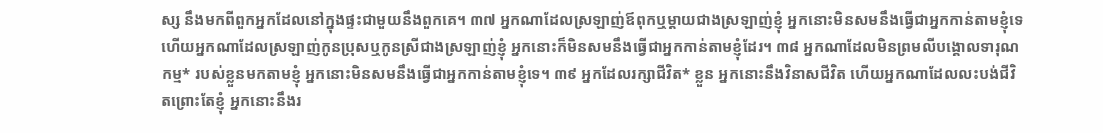ស្ស នឹងមកពីពួកអ្នកដែលនៅក្នុងផ្ទះជាមួយនឹងពួកគេ។ ៣៧ អ្នកណាដែលស្រឡាញ់ឪពុកឬម្ដាយជាងស្រឡាញ់ខ្ញុំ អ្នកនោះមិនសមនឹងធ្វើជាអ្នកកាន់តាមខ្ញុំទេ ហើយអ្នកណាដែលស្រឡាញ់កូនប្រុសឬកូនស្រីជាងស្រឡាញ់ខ្ញុំ អ្នកនោះក៏មិនសមនឹងធ្វើជាអ្នកកាន់តាមខ្ញុំដែរ។ ៣៨ អ្នកណាដែលមិនព្រមលីបង្គោលទារុណកម្ម* របស់ខ្លួនមកតាមខ្ញុំ អ្នកនោះមិនសមនឹងធ្វើជាអ្នកកាន់តាមខ្ញុំទេ។ ៣៩ អ្នកដែលរក្សាជីវិត* ខ្លួន អ្នកនោះនឹងវិនាសជីវិត ហើយអ្នកណាដែលលះបង់ជីវិតព្រោះតែខ្ញុំ អ្នកនោះនឹងរ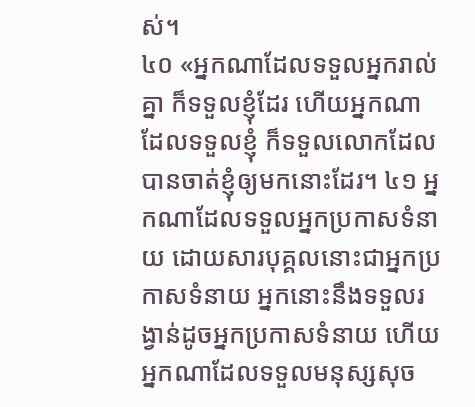ស់។
៤០ «អ្នកណាដែលទទួលអ្នករាល់គ្នា ក៏ទទួលខ្ញុំដែរ ហើយអ្នកណាដែលទទួលខ្ញុំ ក៏ទទួលលោកដែលបានចាត់ខ្ញុំឲ្យមកនោះដែរ។ ៤១ អ្នកណាដែលទទួលអ្នកប្រកាសទំនាយ ដោយសារបុគ្គលនោះជាអ្នកប្រកាសទំនាយ អ្នកនោះនឹងទទួលរង្វាន់ដូចអ្នកប្រកាសទំនាយ ហើយអ្នកណាដែលទទួលមនុស្សសុច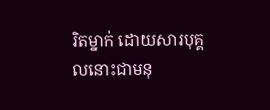រិតម្នាក់ ដោយសារបុគ្គលនោះជាមនុ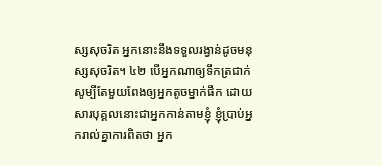ស្សសុចរិត អ្នកនោះនឹងទទួលរង្វាន់ដូចមនុស្សសុចរិត។ ៤២ បើអ្នកណាឲ្យទឹកត្រជាក់ សូម្បីតែមួយពែងឲ្យអ្នកតូចម្នាក់ផឹក ដោយសារបុគ្គលនោះជាអ្នកកាន់តាមខ្ញុំ ខ្ញុំប្រាប់អ្នករាល់គ្នាការពិតថា អ្នក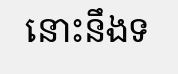នោះនឹងទ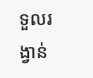ទួលរង្វាន់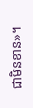ជាមិនខាន»។